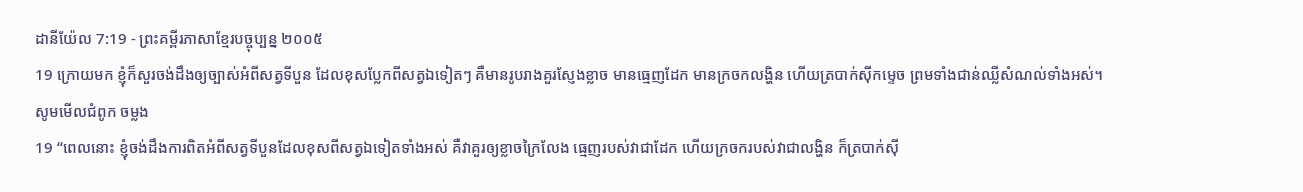ដានីយ៉ែល 7:19 - ព្រះគម្ពីរភាសាខ្មែរបច្ចុប្បន្ន ២០០៥
19 ក្រោយមក ខ្ញុំក៏សួរចង់ដឹងឲ្យច្បាស់អំពីសត្វទីបួន ដែលខុសប្លែកពីសត្វឯទៀតៗ គឺមានរូបរាងគួរស្ញែងខ្លាច មានធ្មេញដែក មានក្រចកលង្ហិន ហើយត្របាក់ស៊ីកម្ទេច ព្រមទាំងជាន់ឈ្លីសំណល់ទាំងអស់។
សូមមើលជំពូក ចម្លង
19 “ពេលនោះ ខ្ញុំចង់ដឹងការពិតអំពីសត្វទីបួនដែលខុសពីសត្វឯទៀតទាំងអស់ គឺវាគួរឲ្យខ្លាចក្រៃលែង ធ្មេញរបស់វាជាដែក ហើយក្រចករបស់វាជាលង្ហិន ក៏ត្របាក់ស៊ី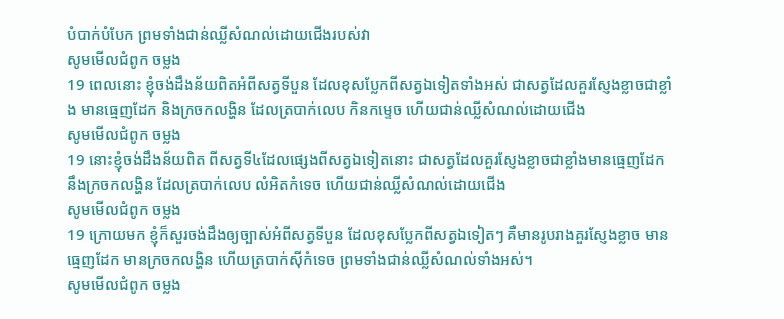បំបាក់បំបែក ព្រមទាំងជាន់ឈ្លីសំណល់ដោយជើងរបស់វា
សូមមើលជំពូក ចម្លង
19 ពេលនោះ ខ្ញុំចង់ដឹងន័យពិតអំពីសត្វទីបួន ដែលខុសប្លែកពីសត្វឯទៀតទាំងអស់ ជាសត្វដែលគួរស្ញែងខ្លាចជាខ្លាំង មានធ្មេញដែក និងក្រចកលង្ហិន ដែលត្របាក់លេប កិនកម្ទេច ហើយជាន់ឈ្លីសំណល់ដោយជើង
សូមមើលជំពូក ចម្លង
19 នោះខ្ញុំចង់ដឹងន័យពិត ពីសត្វទី៤ដែលផ្សេងពីសត្វឯទៀតនោះ ជាសត្វដែលគួរស្ញែងខ្លាចជាខ្លាំងមានធ្មេញដែក នឹងក្រចកលង្ហិន ដែលត្របាក់លេប លំអិតកំទេច ហើយជាន់ឈ្លីសំណល់ដោយជើង
សូមមើលជំពូក ចម្លង
19 ក្រោយមក ខ្ញុំក៏សួរចង់ដឹងឲ្យច្បាស់អំពីសត្វទីបួន ដែលខុសប្លែកពីសត្វឯទៀតៗ គឺមានរូបរាងគួរស្ញែងខ្លាច មានធ្មេញដែក មានក្រចកលង្ហិន ហើយត្របាក់ស៊ីកំទេច ព្រមទាំងជាន់ឈ្លីសំណល់ទាំងអស់។
សូមមើលជំពូក ចម្លង